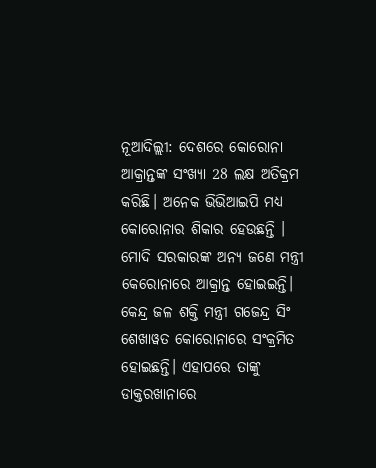ନୂଆଦିଲ୍ଲୀ: ଦେଶରେ କୋରୋନା ଆକ୍ରାନ୍ତଙ୍କ ସଂଖ୍ୟା 28 ଲକ୍ଷ ଅତିକ୍ରମ କରିଛି। ଅନେକ ଭିଭିଆଇପି ମଧ୍ୟ କୋରୋନାର ଶିକାର ହେଉଛନ୍ତି । ମୋଦି ସରକାରଙ୍କ ଅନ୍ୟ ଜଣେ ମନ୍ତ୍ରୀ କେରୋନାରେ ଆକ୍ରାନ୍ତ ହୋଇଇନ୍ତି। କେନ୍ଦ୍ର ଜଳ ଶକ୍ତି ମନ୍ତ୍ରୀ ଗଜେନ୍ଦ୍ର ସିଂ ଶେଖାୱତ କୋରୋନାରେ ସଂକ୍ରମିତ ହୋଇଛନ୍ତି। ଏହାପରେ ତାଙ୍କୁ ଡାକ୍ତରଖାନାରେ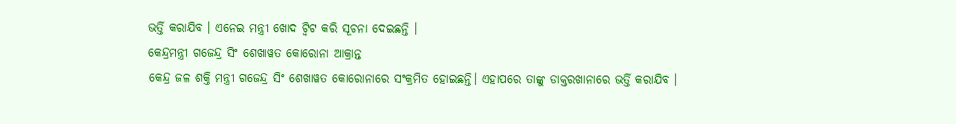ଭର୍ତ୍ତି କରାଯିବ । ଏନେଇ ମନ୍ତ୍ରୀ ଖୋଦ ଟ୍ବିଟ କରି ସୂଚନା ଦେଇଛନ୍ତି ।
କେନ୍ଦ୍ରମନ୍ତ୍ରୀ ଗଜେନ୍ଦ୍ର ସିଂ ଶେଖାୱତ କୋରୋନା ଆକ୍ରାନ୍ତ
କେନ୍ଦ୍ର ଜଳ ଶକ୍ତି ମନ୍ତ୍ରୀ ଗଜେନ୍ଦ୍ର ସିଂ ଶେଖାୱତ କୋରୋନାରେ ସଂକ୍ରମିତ ହୋଇଛନ୍ତି। ଏହାପରେ ତାଙ୍କୁ ଡାକ୍ତରଖାନାରେ ଭର୍ତ୍ତି କରାଯିବ ।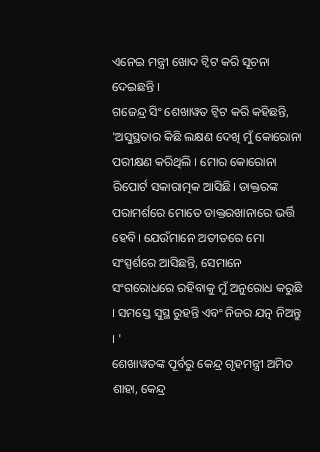ଏନେଇ ମନ୍ତ୍ରୀ ଖୋଦ ଟ୍ବିଟ କରି ସୂଚନା ଦେଇଛନ୍ତି ।
ଗଜେନ୍ଦ୍ର ସିଂ ଶେଖାୱତ ଟ୍ବିଟ କରି କହିଛନ୍ତି, 'ଅସୁସ୍ଥତାର କିଛି ଲକ୍ଷଣ ଦେଖି ମୁଁ କୋରୋନା ପରୀକ୍ଷଣ କରିଥିଲି । ମୋର କୋରୋନା ରିପୋର୍ଟ ସକାରାତ୍ମକ ଆସିଛି। ଡାକ୍ତରଙ୍କ ପରାମର୍ଶରେ ମୋତେ ଡାକ୍ତରଖାନାରେ ଭର୍ତ୍ତି ହେବି। ଯେଉଁମାନେ ଅତୀତରେ ମୋ ସଂସ୍ପର୍ଶରେ ଆସିଛନ୍ତି, ସେମାନେ ସଂଗରୋଧରେ ରହିବାକୁ ମୁଁ ଅନୁରୋଧ କରୁଛି । ସମସ୍ତେ ସୁସ୍ଥ ରୁହନ୍ତି ଏବଂ ନିଜର ଯତ୍ନ ନିଅନ୍ତୁ । '
ଶେଖାୱତଙ୍କ ପୂର୍ବରୁ କେନ୍ଦ୍ର ଗୃହମନ୍ତ୍ରୀ ଅମିତ ଶାହା, କେନ୍ଦ୍ର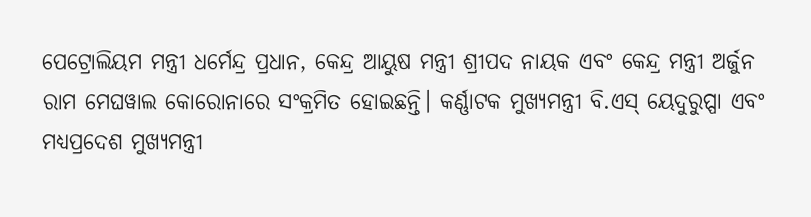ପେଟ୍ରୋଲିୟମ ମନ୍ତ୍ରୀ ଧର୍ମେନ୍ଦ୍ର ପ୍ରଧାନ, କେନ୍ଦ୍ର ଆୟୁଷ ମନ୍ତ୍ରୀ ଶ୍ରୀପଦ ନାୟକ ଏବଂ କେନ୍ଦ୍ର ମନ୍ତ୍ରୀ ଅର୍ଜୁନ ରାମ ମେଘୱାଲ କୋରୋନାରେ ସଂକ୍ରମିତ ହୋଇଛନ୍ତି। କର୍ଣ୍ଣାଟକ ମୁଖ୍ୟମନ୍ତ୍ରୀ ବି.ଏସ୍ ୟେଦୁରୁପ୍ପା ଏବଂ ମଧ୍ୟପ୍ରଦେଶ ମୁଖ୍ୟମନ୍ତ୍ରୀ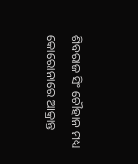ଶିବରାଜ ସିଂ ଚୌହାନ ମଧ୍ୟ କୋରୋନାରେ ଆକ୍ରାନ୍ତ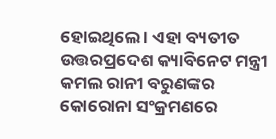ହୋଇଥିଲେ । ଏହା ବ୍ୟତୀତ ଉତ୍ତରପ୍ରଦେଶ କ୍ୟାବିନେଟ ମନ୍ତ୍ରୀ କମଲ ରାନୀ ବରୁଣଙ୍କର କୋରୋନା ସଂକ୍ରମଣରେ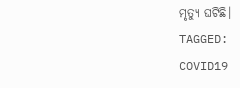ମୃତ୍ୟୁ ଘଟିଛି।
TAGGED:
COVID19